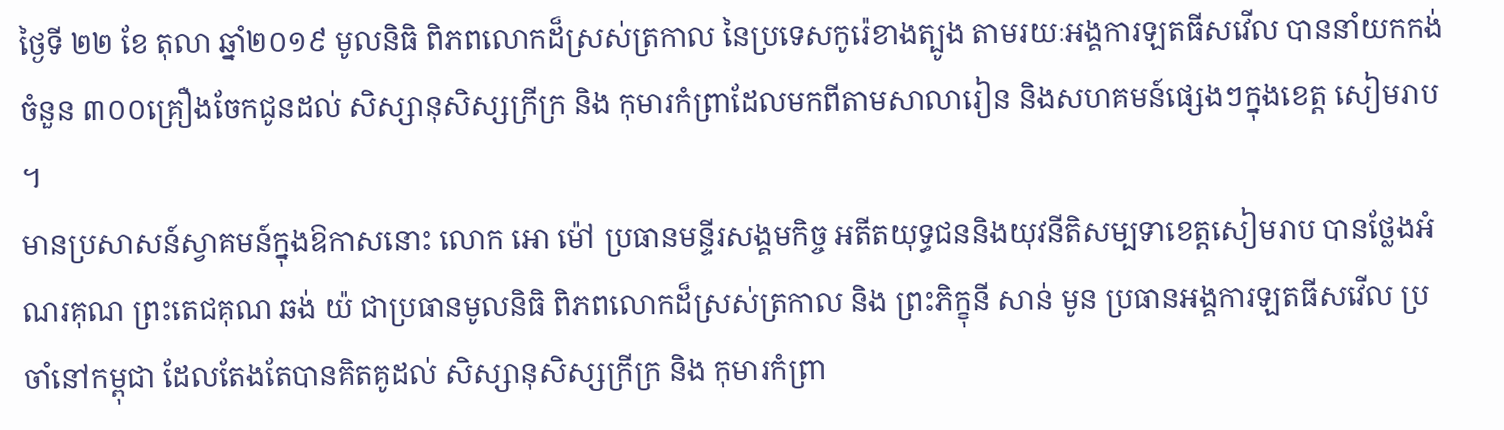ថ្ងៃទី ២២ ខែ តុលា ឆ្នាំ២០១៩ មូលនិធិ ពិភពលោកដ៏ស្រស់ត្រកាល នៃប្រទេសកូរ៉េខាងត្បូង តាមរយៈអង្គការឡតធីសវើល បាននាំយកកង់ចំនួន ៣០០គ្រឿងចែកជូនដល់ សិស្សានុសិស្សក្រីក្រ និង កុមារកំព្រាដែលមកពីតាមសាលារៀន និងសហគមន៍ផ្សេងៗក្នុងខេត្ត សៀមរាប ។
មានប្រសាសន៍ស្វាគមន៍ក្នុងឱកាសនោះ លោក អោ ម៉ៅ ប្រធានមន្ទីរសង្គមកិច្ច អតីតយុទ្ធជននិងយុវនីតិសម្បទាខេត្តសៀមរាប បានថ្លែងអំណរគុណ ព្រះតេជគុណ ឆង់ យ៉ ជាប្រធានមូលនិធិ ពិភពលោកដ៏ស្រស់ត្រកាល និង ព្រះភិក្ខុនី សាន់ មូន ប្រធានអង្គការឡតធីសវើល ប្រចាំនៅកម្ពុជា ដែលតែងតែបានគិតគូដល់ សិស្សានុសិស្សក្រីក្រ និង កុមារកំព្រា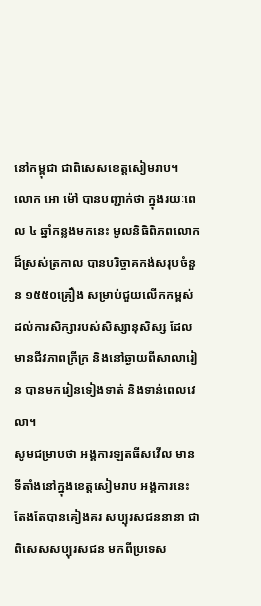នៅកម្ពុជា ជាពិសេសខេត្តសៀមរាប។
លោក អោ ម៉ៅ បានបញ្ជាក់ថា ក្នុងរយៈពេល ៤ ឆ្នាំកន្លងមកនេះ មូលនិធិពិភពលោកដ៏ស្រស់ត្រកាល បានបរិច្ចាគកង់សរុបចំនួន ១៥៥០គ្រឿង សម្រាប់ជួយលើកកម្ពស់ដល់ការសិក្សារបស់សិស្សានុសិស្ស ដែលមានជីវភាពក្រីក្រ និងនៅឆ្ងាយពីសាលារៀន បានមករៀនទៀងទាត់ និងទាន់ពេលវេលា។
សូមជម្រាបថា អង្គការឡតធីសវើល មានទីតាំងនៅក្នុងខេត្តសៀមរាប អង្គការនេះ តែងតែបានគៀងគរ សប្បុរសជននានា ជាពិសេសសប្បុរសជន មកពីប្រទេស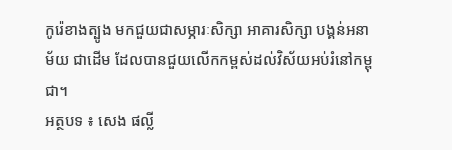កូរ៉េខាងត្បូង មកជួយជាសម្ភារៈសិក្សា អាគារសិក្សា បង្គន់អនាម័យ ជាដើម ដែលបានជួយលើកកម្ពស់ដល់វិស័យអប់រំនៅកម្ពុជា។
អត្ថបទ ៖ សេង ផល្លី